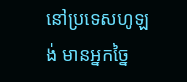នៅប្រទេសហូឡង់ មានអ្នកច្នៃ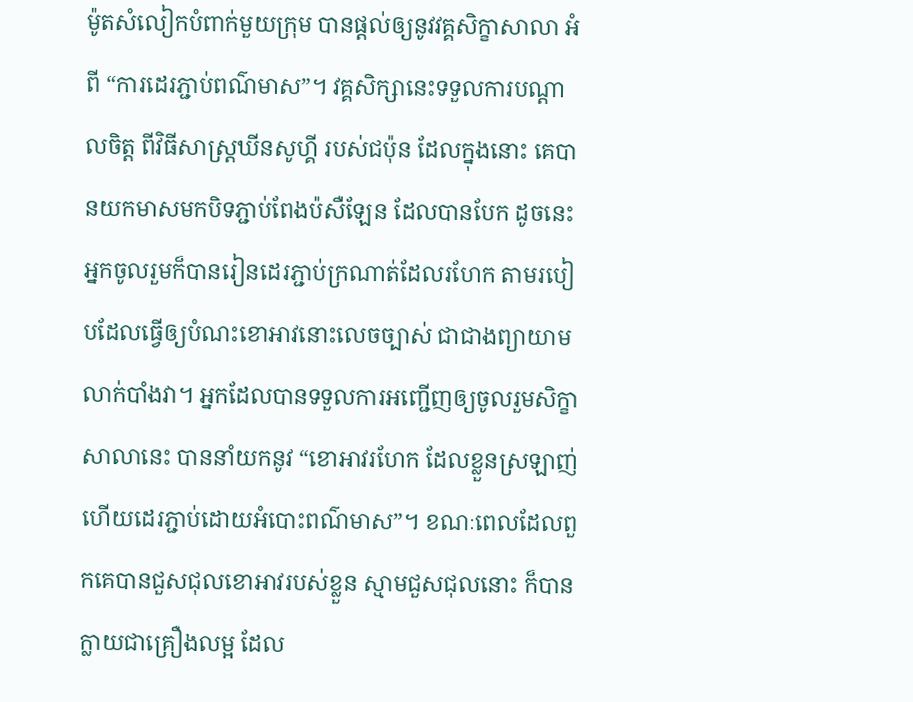ម៉ូតសំលៀកបំពាក់មួយក្រុម បានផ្តល់ឲ្យនូវវគ្គសិក្ខាសាលា អំពី “ការដេរភ្ជាប់ពណ៌មាស”។ វគ្គសិក្សានេះទទួលការបណ្តាលចិត្ត ពីវិធីសាស្រ្តឃីនសូហ្គី របស់ជប៉ុន ដែលក្នុងនោះ គេបានយកមាសមកបិទភ្ជាប់ពែងប៉សឺឡែន ដែលបានបែក ដូចនេះ អ្នកចូលរួមក៏បានរៀនដេរភ្ជាប់ក្រណាត់ដែលរហែក តាមរបៀបដែលធ្វើឲ្យបំណះខោអាវនោះលេចច្បាស់ ជាជាងព្យាយាមលាក់បាំងវា។ អ្នកដែលបានទទួលការអញ្ជើញឲ្យចូលរួមសិក្ខាសាលានេះ បាននាំយកនូវ “ខោអាវរហែក ដែលខ្លួនស្រឡាញ់ ហើយដេរភ្ជាប់ដោយអំបោះពណ៌មាស”។ ខណៈពេលដែលពួកគេបានជួសជុលខោអាវរបស់ខ្លួន ស្មាមជួសជុលនោះ ក៏បានក្លាយជាគ្រឿងលម្អ ដែល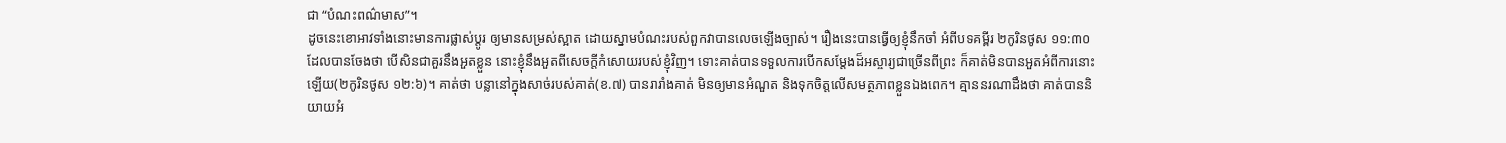ជា “បំណះពណ៌មាស”។
ដូចនេះខោអាវទាំងនោះមានការផ្លាស់ប្តូរ ឲ្យមានសម្រស់ស្អាត ដោយស្នាមបំណះរបស់ពួកវាបានលេចឡើងច្បាស់។ រឿងនេះបានធ្វើឲ្យខ្ញុំនឹកចាំ អំពីបទគម្ពីរ ២កូរិនថូស ១១:៣០ ដែលបានចែងថា បើសិនជាគួរនឹងអួតខ្លួន នោះខ្ញុំនឹងអួតពីសេចក្តីកំសោយរបស់ខ្ញុំវិញ។ ទោះគាត់បានទទួលការបើកសម្តែងដ៏អស្ចារ្យជាច្រើនពីព្រះ ក៏គាត់មិនបានអួតអំពីការនោះឡើយ(២កូរិនថូស ១២:៦)។ គាត់ថា បន្លានៅក្នុងសាច់របស់គាត់(ខ.៧) បានរារាំងគាត់ មិនឲ្យមានអំណួត និងទុកចិត្តលើសមត្ថភាពខ្លួនឯងពេក។ គ្មាននរណាដឹងថា គាត់បាននិយាយអំ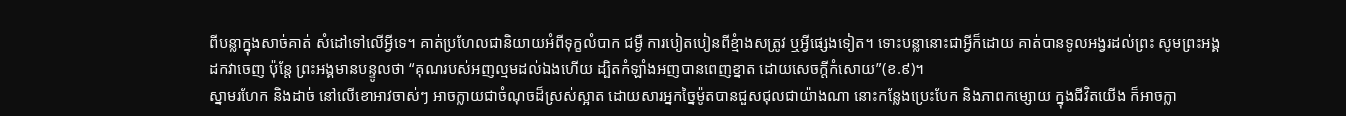ពីបន្លាក្នុងសាច់គាត់ សំដៅទៅលើអ្វីទេ។ គាត់ប្រហែលជានិយាយអំពីទុក្ខលំបាក ជម្ងឺ ការបៀតបៀនពីខ្មំាងសត្រូវ ឬអ្វីផ្សេងទៀត។ ទោះបន្លានោះជាអ្វីក៏ដោយ គាត់បានទូលអង្វរដល់ព្រះ សូមព្រះអង្គដកវាចេញ ប៉ុន្តែ ព្រះអង្គមានបន្ទូលថា “គុណរបស់អញល្មមដល់ឯងហើយ ដ្បិតកំឡាំងអញបានពេញខ្នាត ដោយសេចក្តីកំសោយ”(ខ.៩)។
ស្នាមរហែក និងដាច់ នៅលើខោអាវចាស់ៗ អាចក្លាយជាចំណុចដ៏ស្រស់ស្អាត ដោយសារអ្នកច្នៃម៉ូតបានជួសជុលជាយ៉ាងណា នោះកន្លែងប្រេះបែក និងភាពកម្សោយ ក្នុងជីវិតយើង ក៏អាចក្លា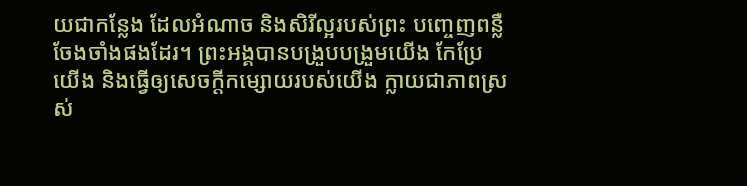យជាកន្លែង ដែលអំណាច និងសិរីល្អរបស់ព្រះ បញ្ចេញពន្លឺចែងចាំងផងដែរ។ ព្រះអង្គបានបង្រួបបង្រួមយើង កែប្រែយើង និងធ្វើឲ្យសេចក្តីកម្សោយរបស់យើង ក្លាយជាភាពស្រស់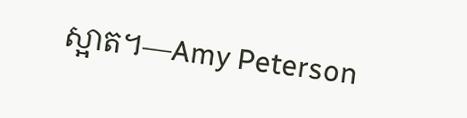ស្អាត។—Amy Peterson